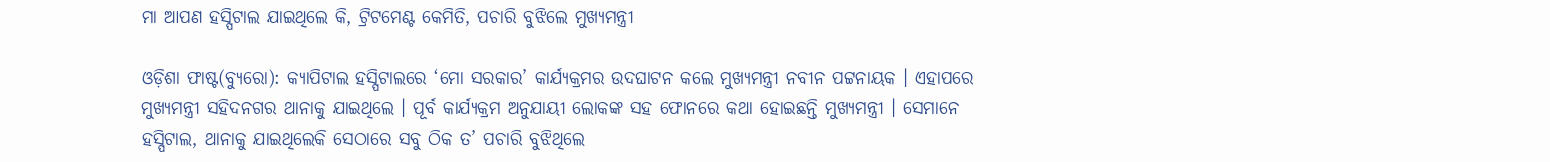ମା ଆପଣ ହସ୍ପିଟାଲ ଯାଇଥିଲେ କି, ଟ୍ରିଟମେଣ୍ଟ କେମିତି, ପଚାରି ବୁଝିଲେ ମୁଖ୍ୟମନ୍ତ୍ରୀ

ଓଡ଼ିଶା ଫାଷ୍ଟ(ବ୍ୟୁରୋ): କ୍ୟାପିଟାଲ ହସ୍ପିଟାଲରେ ‘ମୋ ସରକାର’ କାର୍ଯ୍ୟକ୍ରମର ଉଦଘାଟନ କଲେ ମୁଖ୍ୟମନ୍ତ୍ରୀ ନବୀନ ପଟ୍ଟନାୟକ । ଏହାପରେ ମୁଖ୍ୟମନ୍ତ୍ରୀ ସହିଦନଗର ଥାନାକୁ ଯାଇଥିଲେ । ପୂର୍ବ କାର୍ଯ୍ୟକ୍ରମ ଅନୁଯାୟୀ ଲୋକଙ୍କ ସହ ଫୋନରେ କଥା ହୋଇଛନ୍ତି ମୁଖ୍ୟମନ୍ତ୍ରୀ । ସେମାନେ ହସ୍ପିଟାଲ, ଥାନାକୁ ଯାଇଥିଲେକି ସେଠାରେ ସବୁ ଠିକ ତ’ ପଚାରି ବୁଝିଥିଲେ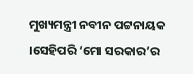ମୁଖ୍ୟମନ୍ତ୍ରୀ ନବୀନ ପଟ୍ଟନାୟକ ।ସେହିପରି ‘ମୋ ସରକାର’ର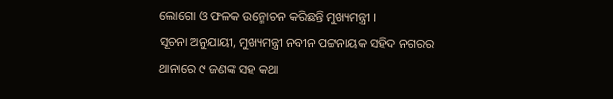ଲୋଗୋ ଓ ଫଳକ ଉନ୍ମୋଚନ କରିଛନ୍ତି ମୁଖ୍ୟମନ୍ତ୍ରୀ ।
ସୂଚନା ଅନୁଯାୟୀ, ମୁଖ୍ୟମନ୍ତ୍ରୀ ନବୀନ ପଟ୍ଟନାୟକ ସହିଦ ନଗରର ଥାନାରେ ୯ ଜଣଙ୍କ ସହ କଥା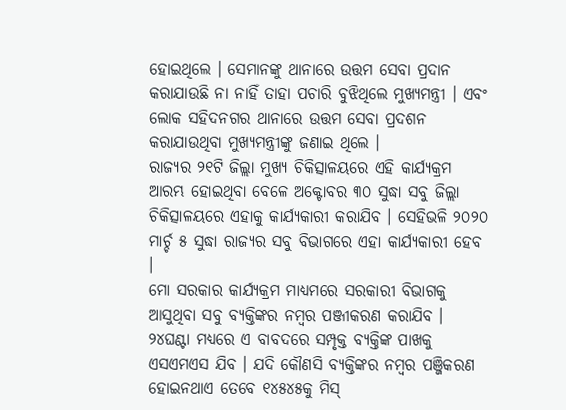ହୋଇଥିଲେ । ସେମାନଙ୍କୁ ଥାନାରେ ଉତ୍ତମ ସେବା ପ୍ରଦାନ କରାଯାଉଛି ନା ନାହିଁ ତାହା ପଚାରି ବୁଝିଥିଲେ ମୁଖ୍ୟମନ୍ତ୍ରୀ । ଏବଂ ଲୋକ ସହିଦନଗର ଥାନାରେ ଉତ୍ତମ ସେବା ପ୍ରଦଶନ କରାଯାଉଥିବା ମୁଖ୍ୟମନ୍ତ୍ରୀଙ୍କୁ ଜଣାଇ ଥିଲେ ।
ରାଜ୍ୟର ୨୧ଟି ଜିଲ୍ଲା ମୁଖ୍ୟ ଚିକିତ୍ସାଳୟରେ ଏହି କାର୍ଯ୍ୟକ୍ରମ ଆରମ୍ଭ ହୋଇଥିବା ବେଳେ ଅକ୍ଟୋବର ୩୦ ସୁଦ୍ଧା ସବୁ ଜିଲ୍ଲା ଚିକିତ୍ସାଳୟରେ ଏହାକୁ କାର୍ଯ୍ୟକାରୀ କରାଯିବ । ସେହିଭଳି ୨୦୨୦ ମାର୍ଚ୍ଚ ୫ ସୁଦ୍ଧା ରାଜ୍ୟର ସବୁ ବିଭାଗରେ ଏହା କାର୍ଯ୍ୟକାରୀ ହେବ ।
ମୋ ସରକାର କାର୍ଯ୍ୟକ୍ରମ ମାଧ୍ୟମରେ ସରକାରୀ ବିଭାଗକୁ ଆସୁଥିବା ସବୁ ବ୍ୟକ୍ତିଙ୍କର ନମ୍ବର ପଞ୍ଜୀକରଣ କରାଯିବ । ୨୪ଘଣ୍ଟା ମଧ୍ୟରେ ଏ ବାବଦରେ ସମ୍ପୃକ୍ତ ବ୍ୟକ୍ତିଙ୍କ ପାଖକୁ ଏସଏମଏସ ଯିବ । ଯଦି କୌଣସି ବ୍ୟକ୍ତିଙ୍କର ନମ୍ବର ପଞ୍ଜିକରଣ ହୋଇନଥାଏ ତେବେ ୧୪୫୪୫କୁ ମିସ୍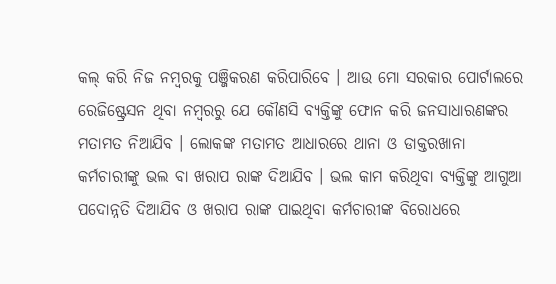କଲ୍ କରି ନିଜ ନମ୍ବରକୁ ପଞ୍ଜିକରଣ କରିପାରିବେ । ଆଉ ମୋ ସରକାର ପୋର୍ଟାଲରେ ରେଜିଷ୍ଟ୍ରେସନ ଥିବା ନମ୍ବରରୁ ଯେ କୌଣସି ବ୍ୟକ୍ତିଙ୍କୁ ଫୋନ କରି ଜନସାଧାରଣଙ୍କର ମତାମତ ନିଆଯିବ । ଲୋକଙ୍କ ମତାମତ ଆଧାରରେ ଥାନା ଓ ଡାକ୍ତରଖାନା କର୍ମଚାରୀଙ୍କୁ ଭଲ ବା ଖରାପ ରାଙ୍କ ଦିଆଯିବ । ଭଲ କାମ କରିଥିବା ବ୍ୟକ୍ତିଙ୍କୁ ଆଗୁଆ ପଦୋନ୍ନତି ଦିଆଯିବ ଓ ଖରାପ ରାଙ୍କ ପାଇଥିବା କର୍ମଚାରୀଙ୍କ ବିରୋଧରେ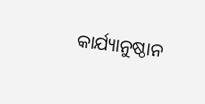କାର୍ଯ୍ୟାନୁଷ୍ଠାନ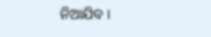ନିଆଯିବ ।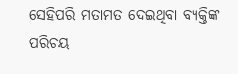ସେହିପରି ମତାମତ ଦେଇଥିବା ବ୍ୟକ୍ତିଙ୍କ ପରିଚୟ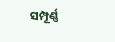ସମ୍ପୂର୍ଣ୍ଣ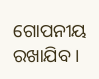ଗୋପନୀୟ ରଖାଯିବ ।